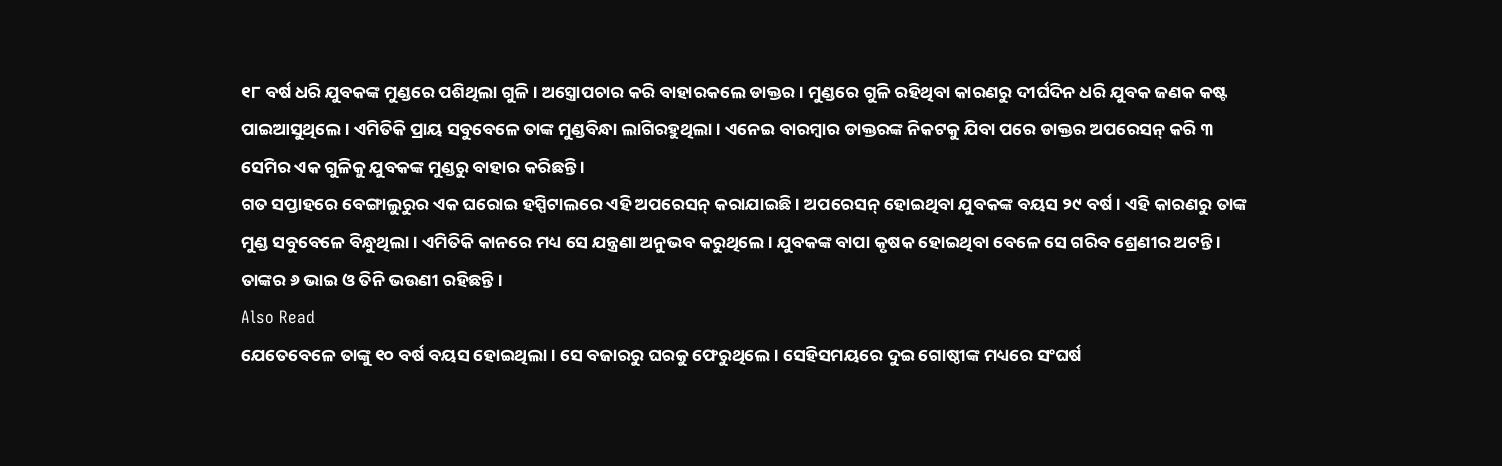୧୮ ବର୍ଷ ଧରି ଯୁବକଙ୍କ ମୁଣ୍ଡରେ ପଶିଥିଲା ଗୁଳି । ଅସ୍ତ୍ରୋପଚାର କରି ବାହାରକଲେ ଡାକ୍ତର । ମୁଣ୍ଡରେ ଗୁଳି ରହିଥିବା କାରଣରୁ ଦୀର୍ଘଦିନ ଧରି ଯୁବକ ଜଣକ କଷ୍ଟ ପାଇଆସୁଥିଲେ । ଏମିତିକି ପ୍ରାୟ ସବୁବେଳେ ତାଙ୍କ ମୁଣ୍ଡବିନ୍ଧା ଲାଗିରହୁଥିଲା । ଏନେଇ ବାରମ୍ବାର ଡାକ୍ତରଙ୍କ ନିକଟକୁ ଯିବା ପରେ ଡାକ୍ତର ଅପରେସନ୍ କରି ୩ ସେମିର ଏକ ଗୁଳିକୁ ଯୁବକଙ୍କ ମୁଣ୍ଡରୁ ବାହାର କରିଛନ୍ତି ।
ଗତ ସପ୍ତାହରେ ବେଙ୍ଗାଲୁରୁର ଏକ ଘରୋଇ ହସ୍ପିଟାଲରେ ଏହି ଅପରେସନ୍ କରାଯାଇଛି । ଅପରେସନ୍ ହୋଇଥିବା ଯୁବକଙ୍କ ବୟସ ୨୯ ବର୍ଷ । ଏହି କାରଣରୁ ତାଙ୍କ ମୁଣ୍ଡ ସବୁବେଳେ ବିନ୍ଧୁଥିଲା । ଏମିତିକି କାନରେ ମଧ୍ୟ ସେ ଯନ୍ତ୍ରଣା ଅନୁଭବ କରୁଥିଲେ । ଯୁବକଙ୍କ ବାପା କୃଷକ ହୋଇଥିବା ବେଳେ ସେ ଗରିବ ଶ୍ରେଣୀର ଅଟନ୍ତି । ତାଙ୍କର ୬ ଭାଇ ଓ ତିନି ଭଉଣୀ ରହିଛନ୍ତି ।
Also Read
ଯେତେବେଳେ ତାଙ୍କୁ ୧୦ ବର୍ଷ ବୟସ ହୋଇଥିଲା । ସେ ବଜାରରୁ ଘରକୁ ଫେରୁଥିଲେ । ସେହିସମୟରେ ଦୁଇ ଗୋଷ୍ଠୀଙ୍କ ମଧ୍ୟରେ ସଂଘର୍ଷ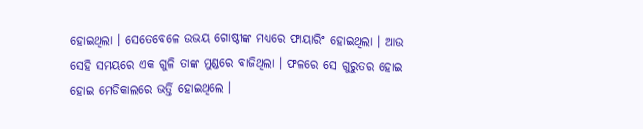ହୋଇଥିଲା । ସେତେବେଳେ ଉଭୟ ଗୋଷ୍ଠୀଙ୍କ ମଧ୍ୟରେ ଫାୟାରିଂ ହୋଇଥିଲା । ଆଉ ସେହି ସମୟରେ ଏକ ଗୁଳି ତାଙ୍କ ମୁଣ୍ଡରେ ବାଜିଥିଲା । ଫଳରେ ସେ ଗୁରୁତର ହୋଇ ହୋଇ ମେଡିକାଲରେ ଭର୍ତ୍ତି ହୋଇଥିଲେ ।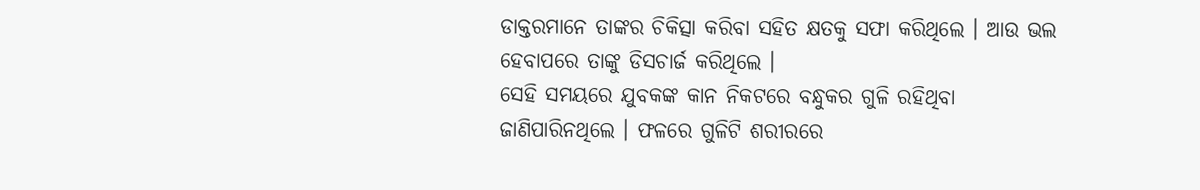ଡାକ୍ତରମାନେ ତାଙ୍କର ଚିକିତ୍ସା କରିବା ସହିତ କ୍ଷତକୁ ସଫା କରିଥିଲେ । ଆଉ ଭଲ ହେବାପରେ ତାଙ୍କୁ ଡିସଚାର୍ଜ କରିଥିଲେ ।
ସେହି ସମୟରେ ଯୁବକଙ୍କ କାନ ନିକଟରେ ବନ୍ଧୁକର ଗୁଳି ରହିଥିବା ଜାଣିପାରିନଥିଲେ । ଫଳରେ ଗୁଳିଟି ଶରୀରରେ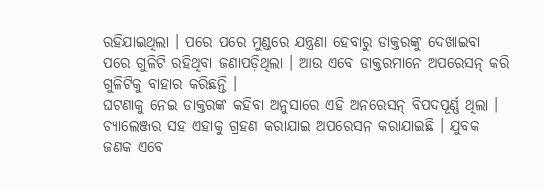ରହିଯାଇଥିଲା । ପରେ ପରେ ମୁଣ୍ଡରେ ଯନ୍ତ୍ରଣା ହେବାରୁ ଡାକ୍ତରଙ୍କୁ ଦେଖାଇବା ପରେ ଗୁଳିଟି ରହିଥିବା ଜଣାପଡ଼ିଥିଲା । ଆଉ ଏବେ ଡାକ୍ତରମାନେ ଅପରେସନ୍ କରି ଗୁଳିଟିକୁ ବାହାର କରିଛନ୍ତି ।
ଘଟଣାକୁ ନେଇ ଡାକ୍ତରଙ୍କ କହିବା ଅନୁସାରେ ଏହି ଅନରେସନ୍ ବିପଦପୂର୍ଣ୍ଣ ଥିଲା । ଚ୍ୟାଲେଞ୍ଜର ସହ ଏହାକୁ ଗ୍ରହଣ କରାଯାଇ ଅପରେସନ କରାଯାଇଛି । ଯୁବକ ଜଣକ ଏବେ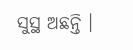ସୁସ୍ଥ ଅଛନ୍ତି ।